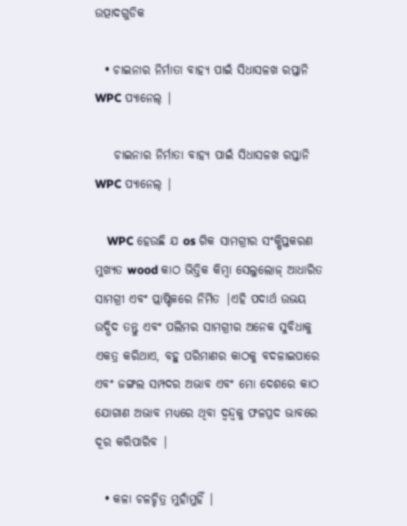ଉତ୍ପାଦଗୁଡିକ

  • ଚାଇନାର ନିର୍ମାତା ବାହ୍ୟ ପାଇଁ ସିଧାସଳଖ ରପ୍ତାନି WPC ପ୍ୟାନେଲ୍ |

    ଚାଇନାର ନିର୍ମାତା ବାହ୍ୟ ପାଇଁ ସିଧାସଳଖ ରପ୍ତାନି WPC ପ୍ୟାନେଲ୍ |

    WPC ହେଉଛି ଯ os ଗିକ ସାମଗ୍ରୀର ସଂକ୍ଷିପ୍ତକରଣ ମୁଖ୍ୟତ wood କାଠ ଭିତ୍ତିକ କିମ୍ବା ସେଲୁଲୋଜ୍ ଆଧାରିତ ସାମଗ୍ରୀ ଏବଂ ପ୍ଲାଷ୍ଟିକରେ ନିର୍ମିତ |ଏହି ପଦାର୍ଥ ଉଭୟ ଉଦ୍ଭିଦ ତନ୍ତୁ ଏବଂ ପଲିମର ସାମଗ୍ରୀର ଅନେକ ସୁବିଧାକୁ ଏକତ୍ର କରିଥାଏ, ବହୁ ପରିମାଣର କାଠକୁ ବଦଳାଇପାରେ ଏବଂ ଜଙ୍ଗଲ ସମ୍ପଦର ଅଭାବ ଏବଂ ମୋ ଦେଶରେ କାଠ ଯୋଗାଣ ଅଭାବ ମଧ୍ୟରେ ଥିବା ଦ୍ୱନ୍ଦ୍ୱକୁ ଫଳପ୍ରଦ ଭାବରେ ଦୂର କରିପାରିବ |

  • କଳା ଚଳଚ୍ଚିତ୍ର ମୁହାଁମୁହିଁ |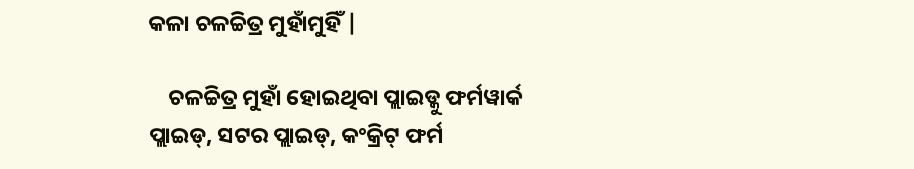କଳା ଚଳଚ୍ଚିତ୍ର ମୁହାଁମୁହିଁ |

    ଚଳଚ୍ଚିତ୍ର ମୁହାଁ ହୋଇଥିବା ପ୍ଲାଇଡ୍କୁ ଫର୍ମୱାର୍କ ପ୍ଲାଇଡ୍, ସଟର ପ୍ଲାଇଡ୍, କଂକ୍ରିଟ୍ ଫର୍ମ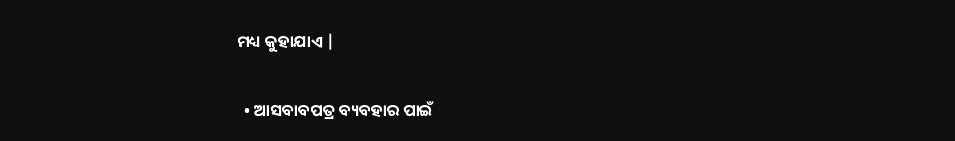ମଧ୍ୟ କୁହାଯାଏ |

  • ଆସବାବପତ୍ର ବ୍ୟବହାର ପାଇଁ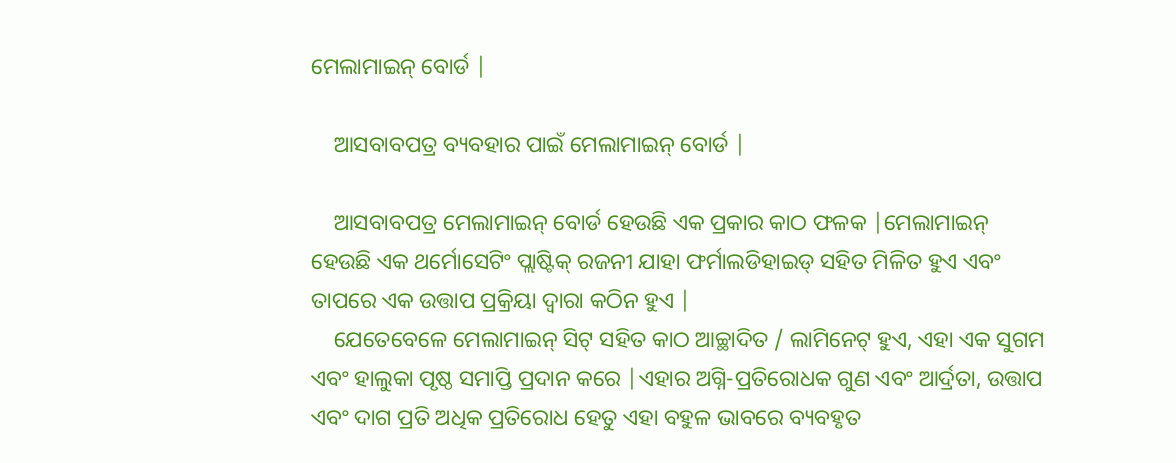ମେଲାମାଇନ୍ ବୋର୍ଡ |

    ଆସବାବପତ୍ର ବ୍ୟବହାର ପାଇଁ ମେଲାମାଇନ୍ ବୋର୍ଡ |

    ଆସବାବପତ୍ର ମେଲାମାଇନ୍ ବୋର୍ଡ ହେଉଛି ଏକ ପ୍ରକାର କାଠ ଫଳକ |ମେଲାମାଇନ୍ ହେଉଛି ଏକ ଥର୍ମୋସେଟିଂ ପ୍ଲାଷ୍ଟିକ୍ ରଜନୀ ଯାହା ଫର୍ମାଲଡିହାଇଡ୍ ସହିତ ମିଳିତ ହୁଏ ଏବଂ ତାପରେ ଏକ ଉତ୍ତାପ ପ୍ରକ୍ରିୟା ଦ୍ୱାରା କଠିନ ହୁଏ |
    ଯେତେବେଳେ ମେଲାମାଇନ୍ ସିଟ୍ ସହିତ କାଠ ଆଚ୍ଛାଦିତ / ଲାମିନେଟ୍ ହୁଏ, ଏହା ଏକ ସୁଗମ ଏବଂ ହାଲୁକା ପୃଷ୍ଠ ସମାପ୍ତି ପ୍ରଦାନ କରେ |ଏହାର ଅଗ୍ନି-ପ୍ରତିରୋଧକ ଗୁଣ ଏବଂ ଆର୍ଦ୍ରତା, ଉତ୍ତାପ ଏବଂ ଦାଗ ପ୍ରତି ଅଧିକ ପ୍ରତିରୋଧ ହେତୁ ଏହା ବହୁଳ ଭାବରେ ବ୍ୟବହୃତ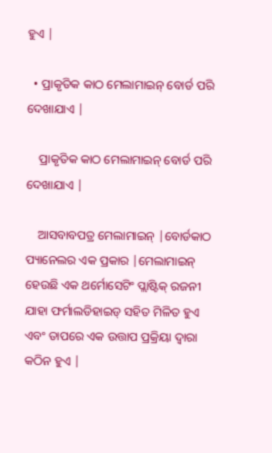ହୁଏ |

  • ପ୍ରାକୃତିକ କାଠ ମେଲାମାଇନ୍ ବୋର୍ଡ ପରି ଦେଖାଯାଏ |

    ପ୍ରାକୃତିକ କାଠ ମେଲାମାଇନ୍ ବୋର୍ଡ ପରି ଦେଖାଯାଏ |

    ଆସବାବପତ୍ର ମେଲାମାଇନ୍ |ବୋର୍ଡକାଠ ପ୍ୟାନେଲର ଏକ ପ୍ରକାର |ମେଲାମାଇନ୍ ହେଉଛି ଏକ ଥର୍ମୋସେଟିଂ ପ୍ଲାଷ୍ଟିକ୍ ରଜନୀ ଯାହା ଫର୍ମାଲଡିହାଇଡ୍ ସହିତ ମିଳିତ ହୁଏ ଏବଂ ତାପରେ ଏକ ଉତ୍ତାପ ପ୍ରକ୍ରିୟା ଦ୍ୱାରା କଠିନ ହୁଏ |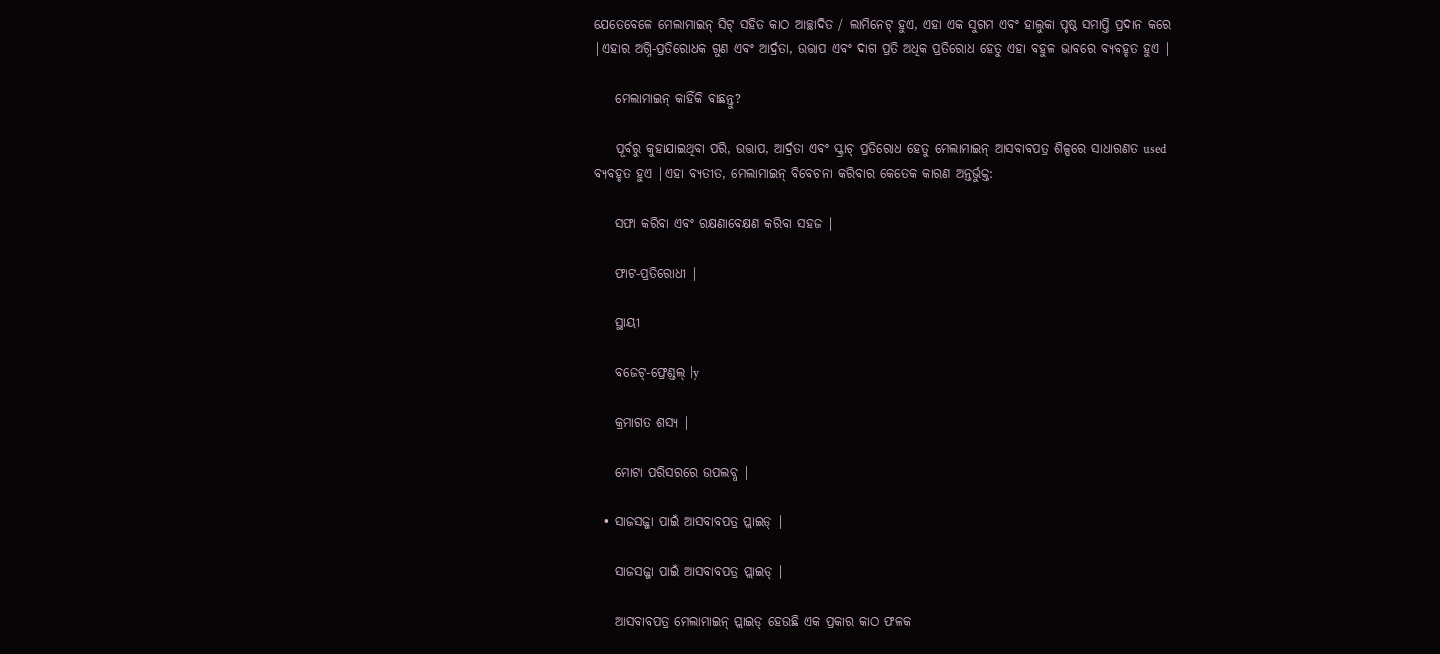ଯେତେବେଳେ ମେଲାମାଇନ୍ ସିଟ୍ ସହିତ କାଠ ଆଚ୍ଛାଦିତ / ଲାମିନେଟ୍ ହୁଏ, ଏହା ଏକ ସୁଗମ ଏବଂ ହାଲୁକା ପୃଷ୍ଠ ସମାପ୍ତି ପ୍ରଦାନ କରେ |ଏହାର ଅଗ୍ନି-ପ୍ରତିରୋଧକ ଗୁଣ ଏବଂ ଆର୍ଦ୍ରତା, ଉତ୍ତାପ ଏବଂ ଦାଗ ପ୍ରତି ଅଧିକ ପ୍ରତିରୋଧ ହେତୁ ଏହା ବହୁଳ ଭାବରେ ବ୍ୟବହୃତ ହୁଏ |

    ମେଲାମାଇନ୍ କାହିଁକି ବାଛନ୍ତୁ?

    ପୂର୍ବରୁ କୁହାଯାଇଥିବା ପରି, ଉତ୍ତାପ, ଆର୍ଦ୍ରତା ଏବଂ ସ୍କ୍ରାଚ୍ ପ୍ରତିରୋଧ ହେତୁ ମେଲାମାଇନ୍ ଆସବାବପତ୍ର ଶିଳ୍ପରେ ସାଧାରଣତ used ବ୍ୟବହୃତ ହୁଏ |ଏହା ବ୍ୟତୀତ, ମେଲାମାଇନ୍ ବିବେଚନା କରିବାର କେତେକ କାରଣ ଅନ୍ତର୍ଭୁକ୍ତ:

    ସଫା କରିବା ଏବଂ ରକ୍ଷଣାବେକ୍ଷଣ କରିବା ସହଜ |

    ଫାଟ-ପ୍ରତିରୋଧୀ |

    ସ୍ଥାୟୀ

    ବଜେଟ୍-ଫ୍ରେଣ୍ଡଲ୍ |y

    କ୍ରମାଗତ ଶସ୍ୟ |

    ମୋଟା ପରିସରରେ ଉପଲବ୍ଧ |

  • ସାଜସଜ୍ଜା ପାଇଁ ଆସବାବପତ୍ର ପ୍ଲାଇଡ୍ |

    ସାଜସଜ୍ଜା ପାଇଁ ଆସବାବପତ୍ର ପ୍ଲାଇଡ୍ |

    ଆସବାବପତ୍ର ମେଲାମାଇନ୍ ପ୍ଲାଇଡ୍ ହେଉଛି ଏକ ପ୍ରକାର କାଠ ଫଳକ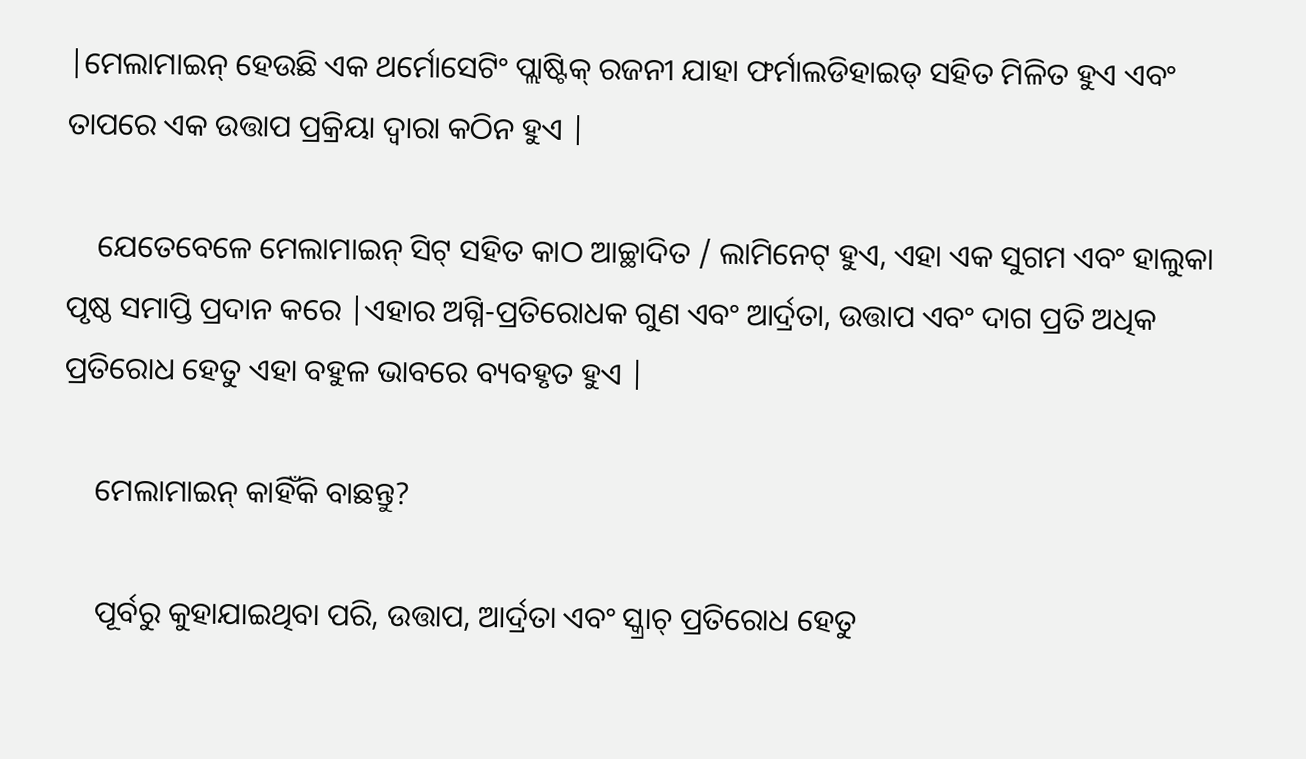|ମେଲାମାଇନ୍ ହେଉଛି ଏକ ଥର୍ମୋସେଟିଂ ପ୍ଲାଷ୍ଟିକ୍ ରଜନୀ ଯାହା ଫର୍ମାଲଡିହାଇଡ୍ ସହିତ ମିଳିତ ହୁଏ ଏବଂ ତାପରେ ଏକ ଉତ୍ତାପ ପ୍ରକ୍ରିୟା ଦ୍ୱାରା କଠିନ ହୁଏ |

    ଯେତେବେଳେ ମେଲାମାଇନ୍ ସିଟ୍ ସହିତ କାଠ ଆଚ୍ଛାଦିତ / ଲାମିନେଟ୍ ହୁଏ, ଏହା ଏକ ସୁଗମ ଏବଂ ହାଲୁକା ପୃଷ୍ଠ ସମାପ୍ତି ପ୍ରଦାନ କରେ |ଏହାର ଅଗ୍ନି-ପ୍ରତିରୋଧକ ଗୁଣ ଏବଂ ଆର୍ଦ୍ରତା, ଉତ୍ତାପ ଏବଂ ଦାଗ ପ୍ରତି ଅଧିକ ପ୍ରତିରୋଧ ହେତୁ ଏହା ବହୁଳ ଭାବରେ ବ୍ୟବହୃତ ହୁଏ |

    ମେଲାମାଇନ୍ କାହିଁକି ବାଛନ୍ତୁ?

    ପୂର୍ବରୁ କୁହାଯାଇଥିବା ପରି, ଉତ୍ତାପ, ଆର୍ଦ୍ରତା ଏବଂ ସ୍କ୍ରାଚ୍ ପ୍ରତିରୋଧ ହେତୁ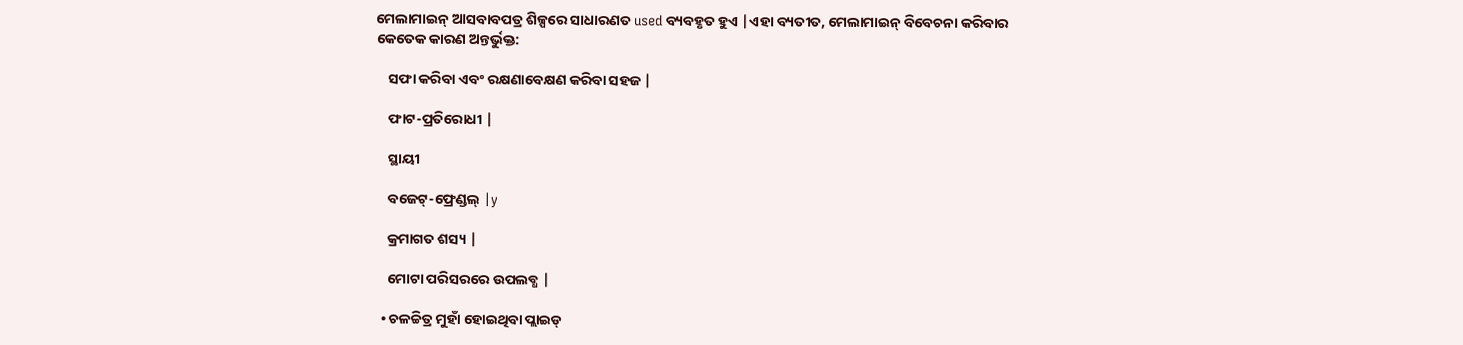ମେଲାମାଇନ୍ ଆସବାବପତ୍ର ଶିଳ୍ପରେ ସାଧାରଣତ used ବ୍ୟବହୃତ ହୁଏ |ଏହା ବ୍ୟତୀତ, ମେଲାମାଇନ୍ ବିବେଚନା କରିବାର କେତେକ କାରଣ ଅନ୍ତର୍ଭୁକ୍ତ:

    ସଫା କରିବା ଏବଂ ରକ୍ଷଣାବେକ୍ଷଣ କରିବା ସହଜ |

    ଫାଟ-ପ୍ରତିରୋଧୀ |

    ସ୍ଥାୟୀ

    ବଜେଟ୍-ଫ୍ରେଣ୍ଡଲ୍ |y

    କ୍ରମାଗତ ଶସ୍ୟ |

    ମୋଟା ପରିସରରେ ଉପଲବ୍ଧ |

  • ଚଳଚ୍ଚିତ୍ର ମୁହାଁ ହୋଇଥିବା ପ୍ଲାଇଡ୍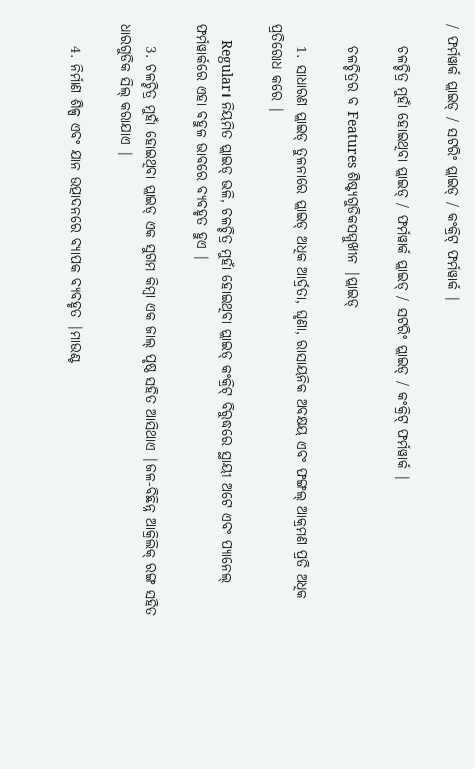/ ଫର୍ମୱାର୍କ ପ୍ଲାଇଡ୍ / ସଟରିଂ ପ୍ଲାଇଡ୍ / କଂକ୍ରିଟ୍ ଫର୍ମୱାର୍କ |

    ଚଳଚ୍ଚିତ୍ର ମୁହାଁ ହୋଇଥିବା ପ୍ଲାଇଡ୍ / ଫର୍ମୱାର୍କ ପ୍ଲାଇଡ୍ / ସଟରିଂ ପ୍ଲାଇଡ୍ / କଂକ୍ରିଟ୍ ଫର୍ମୱାର୍କ |

    ଚଳଚ୍ଚିତ୍ରର ବ Features ଶିଷ୍ଟ୍ୟଗୁଡିକସମ୍ମୁଖୀନ |ପ୍ଲାଇଡ୍

    1. ସାଧାରଣ ପ୍ଲାଇଡ୍ ତୁଳନାରେ ପ୍ଲାଇଡ୍ ଅଧିକ ଆର୍ଦ୍ରତା, ଘୃଣା, ରାସାୟନିକ ଅବକ୍ଷୟ ଏବଂ ଫଙ୍ଗଲ୍ ଆକ୍ରମଣ ପ୍ରତି ଅଧିକ ପ୍ରତିରୋଧ କରେ |

    Regular। ନିୟମିତ ପ୍ଲାଇଡ୍ ଭଳି, ଚଳଚ୍ଚିତ୍ର ମୁହାଁ ହୋଇଥିବା ପ୍ଲାଇଡ୍ କଂକ୍ରିଟ୍ ବିରୁଦ୍ଧରେ ସ୍ଥାୟୀ ଅଟେ ଏବଂ ପ୍ୟାନେଲ୍ ଫର୍ମୱାର୍କରେ ଏହା ବହୁଳ ଭାବରେ ବ୍ୟବହୃତ ହୁଏ |

    3. ଚଳଚ୍ଚିତ୍ର ମୁହାଁ ହୋଇଥିବା ପ୍ଲାଇଡ୍ ଏକ ସୁଗମ କିମ୍ବା ଏକ ଜାଲ୍ ପୃଷ୍ଠ ସହିତ ଆସିଥାଏ |ଜଳ-ବିଛିନ୍ନ ଆକ୍ରିଲିକ୍ ରଙ୍ଗ ସହିତ ଧାରଗୁଡିକ ସିଲ୍ କରାଯାଏ |

    4. ନିର୍ମାଣ ଶିଳ୍ପ ଏବଂ ଯାନ ଉତ୍ପାଦନରେ ବ୍ୟାପକ ବ୍ୟବହୃତ |ମାଉଣ୍ଟ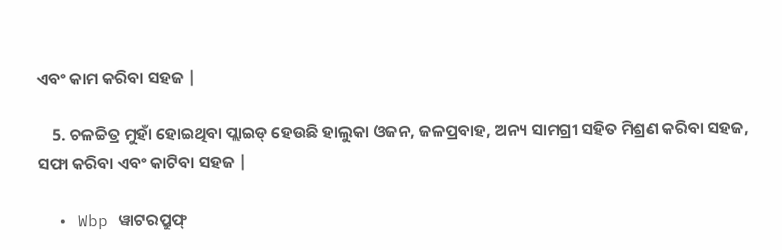ଏବଂ କାମ କରିବା ସହଜ |

    5. ଚଳଚ୍ଚିତ୍ର ମୁହାଁ ହୋଇଥିବା ପ୍ଲାଇଡ୍ ହେଉଛି ହାଲୁକା ଓଜନ, ଜଳପ୍ରବାହ, ଅନ୍ୟ ସାମଗ୍ରୀ ସହିତ ମିଶ୍ରଣ କରିବା ସହଜ, ସଫା କରିବା ଏବଂ କାଟିବା ସହଜ |

  • Wbp ୱାଟରପ୍ରୁଫ୍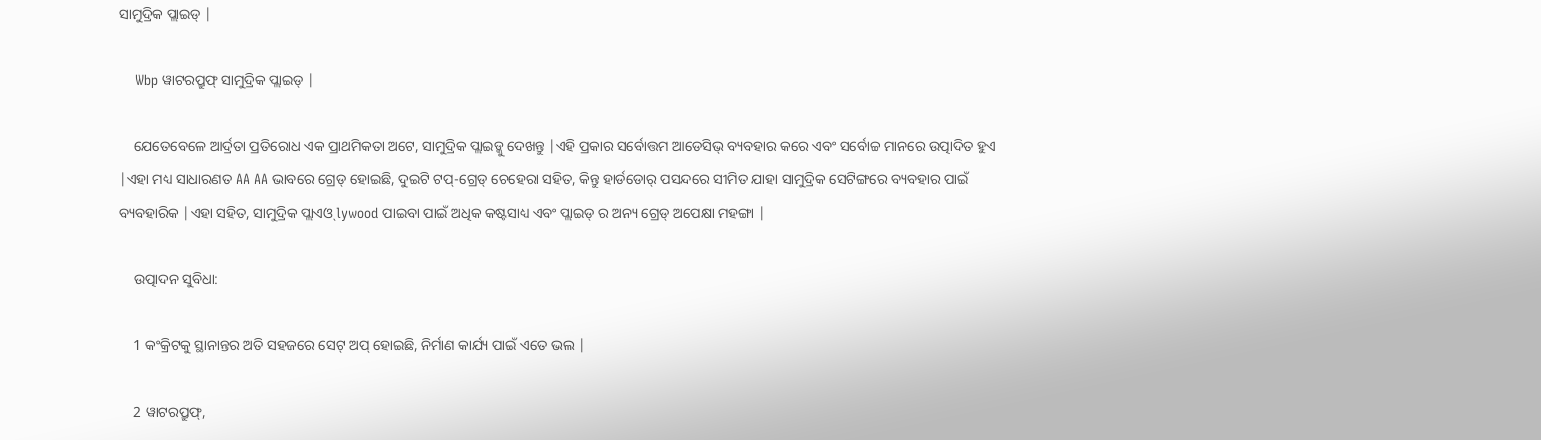ସାମୁଦ୍ରିକ ପ୍ଲାଇଡ୍ |

    Wbp ୱାଟରପ୍ରୁଫ୍ ସାମୁଦ୍ରିକ ପ୍ଲାଇଡ୍ |

    ଯେତେବେଳେ ଆର୍ଦ୍ରତା ପ୍ରତିରୋଧ ଏକ ପ୍ରାଥମିକତା ଅଟେ, ସାମୁଦ୍ରିକ ପ୍ଲାଇଡ୍କୁ ଦେଖନ୍ତୁ |ଏହି ପ୍ରକାର ସର୍ବୋତ୍ତମ ଆଡେସିଭ୍ ବ୍ୟବହାର କରେ ଏବଂ ସର୍ବୋଚ୍ଚ ମାନରେ ଉତ୍ପାଦିତ ହୁଏ |ଏହା ମଧ୍ୟ ସାଧାରଣତ AA AA ଭାବରେ ଗ୍ରେଡ୍ ହୋଇଛି, ଦୁଇଟି ଟପ୍-ଗ୍ରେଡ୍ ଚେହେରା ସହିତ, କିନ୍ତୁ ହାର୍ଡଡୋର୍ ପସନ୍ଦରେ ସୀମିତ ଯାହା ସାମୁଦ୍ରିକ ସେଟିଙ୍ଗରେ ବ୍ୟବହାର ପାଇଁ ବ୍ୟବହାରିକ |ଏହା ସହିତ, ସାମୁଦ୍ରିକ ପ୍ଲାଏଓ୍ lywood ପାଇବା ପାଇଁ ଅଧିକ କଷ୍ଟସାଧ୍ୟ ଏବଂ ପ୍ଲାଇଡ୍ ର ଅନ୍ୟ ଗ୍ରେଡ୍ ଅପେକ୍ଷା ମହଙ୍ଗା |

    ଉତ୍ପାଦନ ସୁବିଧା:

    1 କଂକ୍ରିଟକୁ ସ୍ଥାନାନ୍ତର ଅତି ସହଜରେ ସେଟ୍ ଅପ୍ ହୋଇଛି, ନିର୍ମାଣ କାର୍ଯ୍ୟ ପାଇଁ ଏତେ ଭଲ |

    2 ୱାଟରପ୍ରୁଫ୍,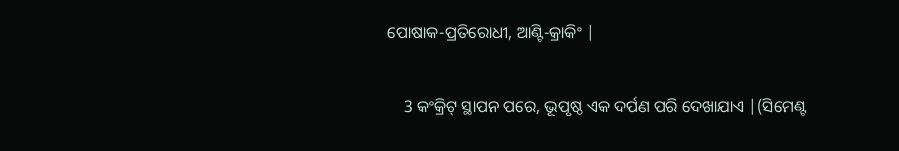ପୋଷାକ-ପ୍ରତିରୋଧୀ, ଆଣ୍ଟି-କ୍ରାକିଂ |

    3 କଂକ୍ରିଟ୍ ସ୍ଥାପନ ପରେ, ଭୂପୃଷ୍ଠ ଏକ ଦର୍ପଣ ପରି ଦେଖାଯାଏ |(ସିମେଣ୍ଟ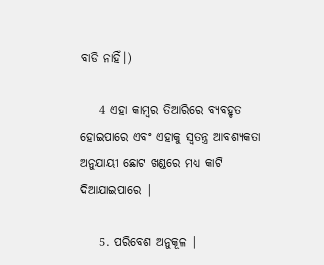ବାଡି ନାହିଁ।)

    4 ଏହା କାମ୍ବର ତିଆରିରେ ବ୍ୟବହୃତ ହୋଇପାରେ ଏବଂ ଏହାକୁ ସ୍ୱତନ୍ତ୍ର ଆବଶ୍ୟକତା ଅନୁଯାୟୀ ଛୋଟ ଖଣ୍ଡରେ ମଧ୍ୟ କାଟି ଦିଆଯାଇପାରେ |

    5. ପରିବେଶ ଅନୁକୂଳ |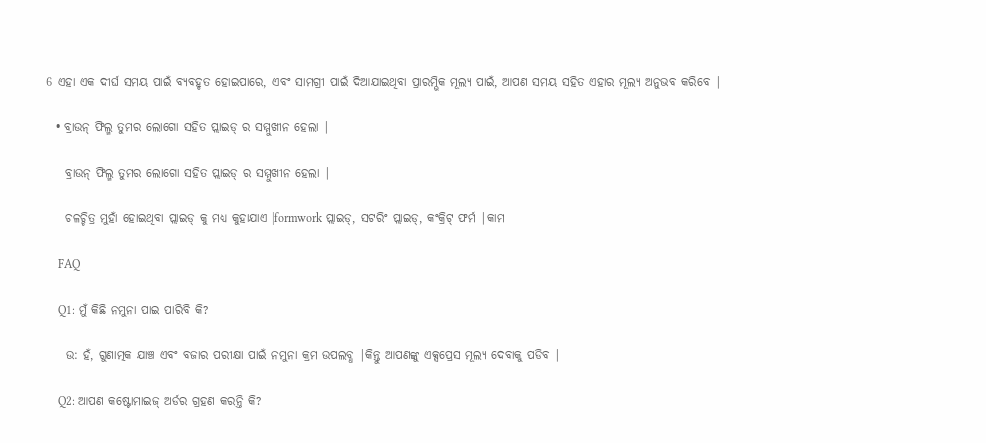6 ଏହା ଏକ ଦୀର୍ଘ ସମୟ ପାଇଁ ବ୍ୟବହୃତ ହୋଇପାରେ, ଏବଂ ସାମଗ୍ରୀ ପାଇଁ ଦିଆଯାଇଥିବା ପ୍ରାରମ୍ଭିକ ମୂଲ୍ୟ ପାଇଁ, ଆପଣ ସମୟ ସହିତ ଏହାର ମୂଲ୍ୟ ଅନୁଭବ କରିବେ |

  • ବ୍ରାଉନ୍ ଫିଲ୍ମ ତୁମର ଲୋଗୋ ସହିତ ପ୍ଲାଇଡ୍ ର ସମ୍ମୁଖୀନ ହେଲା |

    ବ୍ରାଉନ୍ ଫିଲ୍ମ ତୁମର ଲୋଗୋ ସହିତ ପ୍ଲାଇଡ୍ ର ସମ୍ମୁଖୀନ ହେଲା |

    ଚଳଚ୍ଚିତ୍ର ମୁହାଁ ହୋଇଥିବା ପ୍ଲାଇଡ୍ କୁ ମଧ୍ୟ କୁହାଯାଏ |formwork ପ୍ଲାଇଡ୍, ସଟରିଂ ପ୍ଲାଇଡ୍, କଂକ୍ରିଟ୍ ଫର୍ମ |କାମ

    FAQ

    Q1: ମୁଁ କିଛି ନମୁନା ପାଇ ପାରିବି କି?

    ଉ: ହଁ, ଗୁଣାତ୍ମକ ଯାଞ୍ଚ ଏବଂ ବଜାର ପରୀକ୍ଷା ପାଇଁ ନମୁନା କ୍ରମ ଉପଲବ୍ଧ |କିନ୍ତୁ ଆପଣଙ୍କୁ ଏକ୍ସପ୍ରେସ ମୂଲ୍ୟ ଦେବାକୁ ପଡିବ |

    Q2: ଆପଣ କଷ୍ଟୋମାଇଜ୍ ଅର୍ଡର ଗ୍ରହଣ କରନ୍ତି କି?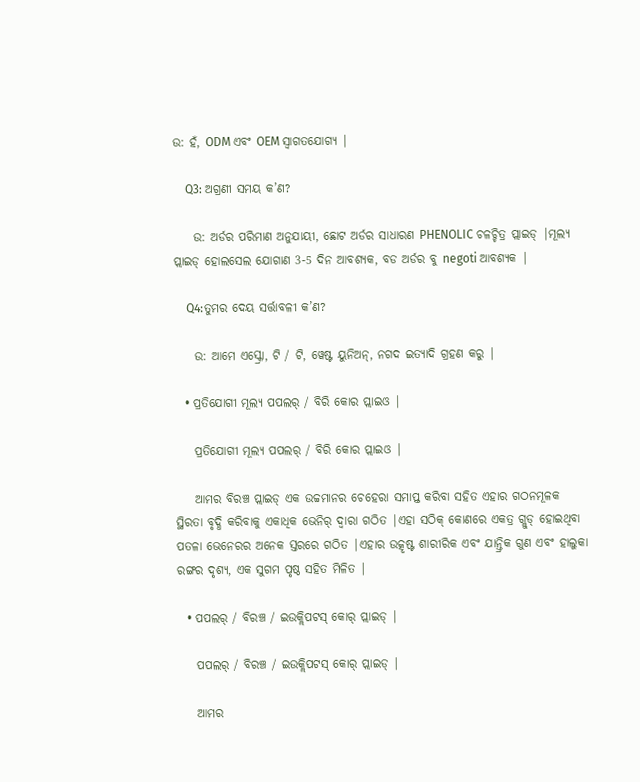ଉ: ହଁ, ODM ଏବଂ OEM ସ୍ୱାଗତଯୋଗ୍ୟ |

    Q3: ଅଗ୍ରଣୀ ସମୟ କ’ଣ?

    ଉ: ଅର୍ଡର ପରିମାଣ ଅନୁଯାୟୀ, ଛୋଟ ଅର୍ଡର ସାଧାରଣ PHENOLIC ଚଳଚ୍ଚିତ୍ର ପ୍ଲାଇଡ୍ |ମୂଲ୍ୟ ପ୍ଲାଇଡ୍ ହୋଲସେଲ ଯୋଗାଣ 3-5 ଦିନ ଆବଶ୍ୟକ, ବଡ ଅର୍ଡର ବୁ negoti ଆବଶ୍ୟକ |

    Q4:ତୁମର ଦେୟ ସର୍ତ୍ତାବଳୀ କ’ଣ?

    ଉ: ଆମେ ଏସ୍କ୍ରୋ, ଟି / ଟି, ୱେଷ୍ଟ ୟୁନିଅନ୍, ନଗଦ ଇତ୍ୟାଦି ଗ୍ରହଣ କରୁ |

  • ପ୍ରତିଯୋଗୀ ମୂଲ୍ୟ ପପଲର୍ / ବିରି କୋର ପ୍ଲାଇଓ |

    ପ୍ରତିଯୋଗୀ ମୂଲ୍ୟ ପପଲର୍ / ବିରି କୋର ପ୍ଲାଇଓ |

    ଆମର ବିରଞ୍ଚ ପ୍ଲାଇଡ୍ ଏକ ଉଚ୍ଚମାନର ଚେହେରା ସମାପ୍ତ କରିବା ସହିତ ଏହାର ଗଠନମୂଳକ ସ୍ଥିରତା ବୃଦ୍ଧି କରିବାକୁ ଏକାଧିକ ଭେନିର୍ ଦ୍ୱାରା ଗଠିତ |ଏହା ସଠିକ୍ କୋଣରେ ଏକତ୍ର ଗ୍ଲୁଡ୍ ହୋଇଥିବା ପତଳା ଭେନେରର ଅନେକ ସ୍ତରରେ ଗଠିତ |ଏହାର ଉତ୍କୃଷ୍ଟ ଶାରୀରିକ ଏବଂ ଯାନ୍ତ୍ରିକ ଗୁଣ ଏବଂ ହାଲୁକା ରଙ୍ଗର ଦୃଶ୍ୟ, ଏକ ସୁଗମ ପୃଷ୍ଠ ସହିତ ମିଳିତ |

  • ପପଲର୍ / ବିରଞ୍ଚ / ଇଉକ୍ଲିପଟସ୍ କୋର୍ ପ୍ଲାଇଡ୍ |

    ପପଲର୍ / ବିରଞ୍ଚ / ଇଉକ୍ଲିପଟସ୍ କୋର୍ ପ୍ଲାଇଡ୍ |

    ଆମର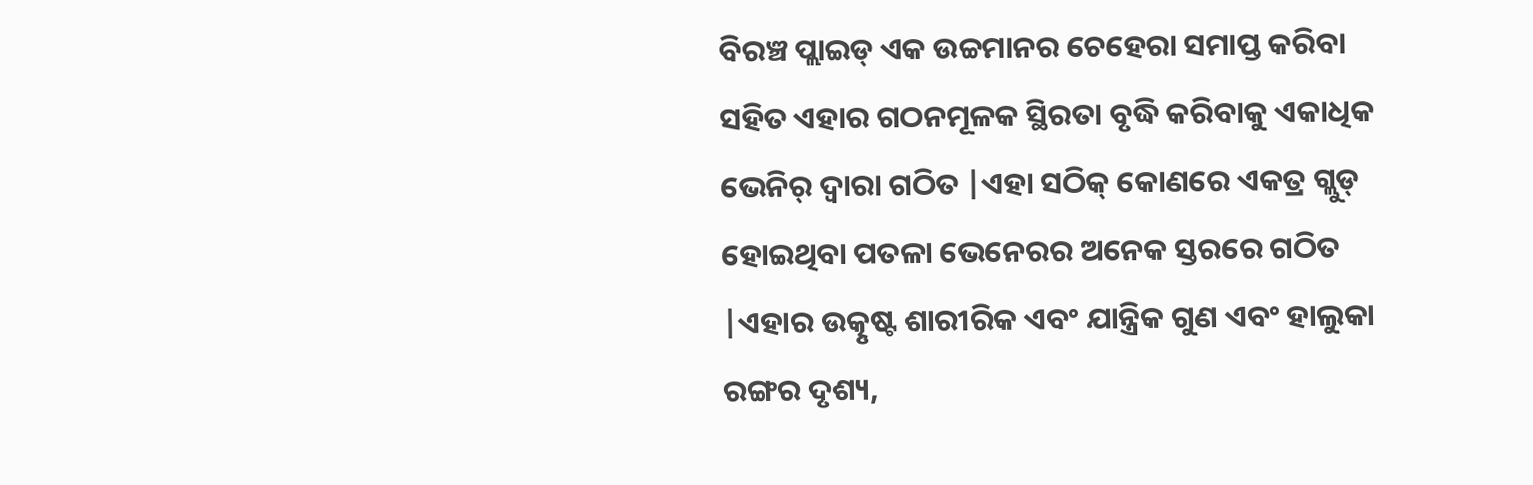ବିରଞ୍ଚ ପ୍ଲାଇଡ୍ ଏକ ଉଚ୍ଚମାନର ଚେହେରା ସମାପ୍ତ କରିବା ସହିତ ଏହାର ଗଠନମୂଳକ ସ୍ଥିରତା ବୃଦ୍ଧି କରିବାକୁ ଏକାଧିକ ଭେନିର୍ ଦ୍ୱାରା ଗଠିତ |ଏହା ସଠିକ୍ କୋଣରେ ଏକତ୍ର ଗ୍ଲୁଡ୍ ହୋଇଥିବା ପତଳା ଭେନେରର ଅନେକ ସ୍ତରରେ ଗଠିତ |ଏହାର ଉତ୍କୃଷ୍ଟ ଶାରୀରିକ ଏବଂ ଯାନ୍ତ୍ରିକ ଗୁଣ ଏବଂ ହାଲୁକା ରଙ୍ଗର ଦୃଶ୍ୟ,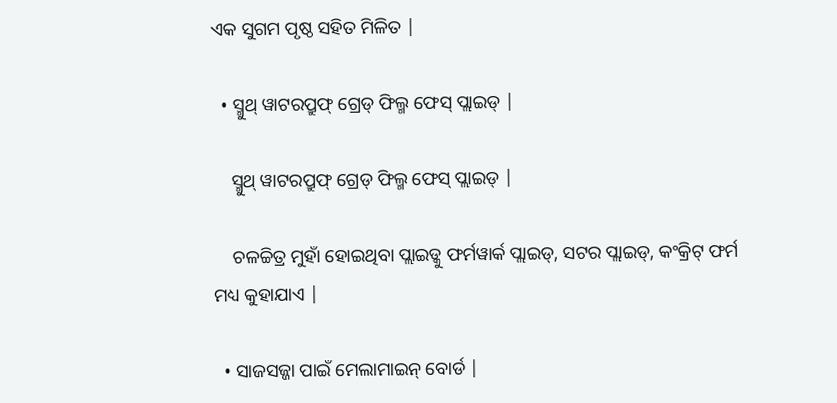ଏକ ସୁଗମ ପୃଷ୍ଠ ସହିତ ମିଳିତ |

  • ସ୍ମୁଥ୍ ୱାଟରପ୍ରୁଫ୍ ଗ୍ରେଡ୍ ଫିଲ୍ମ ଫେସ୍ ପ୍ଲାଇଡ୍ |

    ସ୍ମୁଥ୍ ୱାଟରପ୍ରୁଫ୍ ଗ୍ରେଡ୍ ଫିଲ୍ମ ଫେସ୍ ପ୍ଲାଇଡ୍ |

    ଚଳଚ୍ଚିତ୍ର ମୁହାଁ ହୋଇଥିବା ପ୍ଲାଇଡ୍କୁ ଫର୍ମୱାର୍କ ପ୍ଲାଇଡ୍, ସଟର ପ୍ଲାଇଡ୍, କଂକ୍ରିଟ୍ ଫର୍ମ ମଧ୍ୟ କୁହାଯାଏ |

  • ସାଜସଜ୍ଜା ପାଇଁ ମେଲାମାଇନ୍ ବୋର୍ଡ |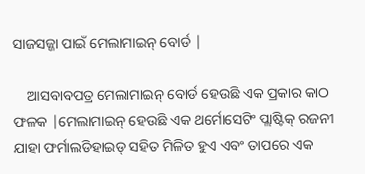ସାଜସଜ୍ଜା ପାଇଁ ମେଲାମାଇନ୍ ବୋର୍ଡ |

    ଆସବାବପତ୍ର ମେଲାମାଇନ୍ ବୋର୍ଡ ହେଉଛି ଏକ ପ୍ରକାର କାଠ ଫଳକ |ମେଲାମାଇନ୍ ହେଉଛି ଏକ ଥର୍ମୋସେଟିଂ ପ୍ଲାଷ୍ଟିକ୍ ରଜନୀ ଯାହା ଫର୍ମାଲଡିହାଇଡ୍ ସହିତ ମିଳିତ ହୁଏ ଏବଂ ତାପରେ ଏକ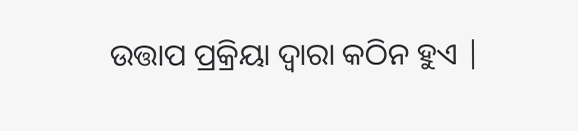ଉତ୍ତାପ ପ୍ରକ୍ରିୟା ଦ୍ୱାରା କଠିନ ହୁଏ |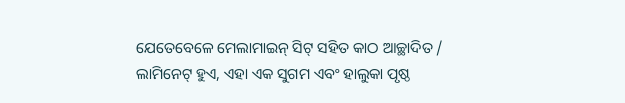ଯେତେବେଳେ ମେଲାମାଇନ୍ ସିଟ୍ ସହିତ କାଠ ଆଚ୍ଛାଦିତ / ଲାମିନେଟ୍ ହୁଏ, ଏହା ଏକ ସୁଗମ ଏବଂ ହାଲୁକା ପୃଷ୍ଠ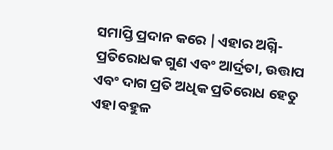ସମାପ୍ତି ପ୍ରଦାନ କରେ |ଏହାର ଅଗ୍ନି-ପ୍ରତିରୋଧକ ଗୁଣ ଏବଂ ଆର୍ଦ୍ରତା, ଉତ୍ତାପ ଏବଂ ଦାଗ ପ୍ରତି ଅଧିକ ପ୍ରତିରୋଧ ହେତୁ ଏହା ବହୁଳ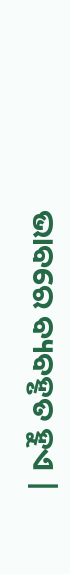ଭାବରେ ବ୍ୟବହୃତ ହୁଏ |